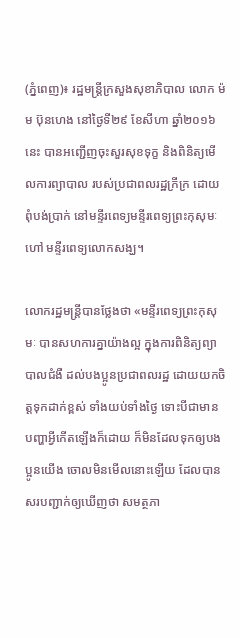(ភ្នំពេញ)៖ រដ្ឋមន្ដ្រីក្រសួងសុខាភិបាល លោក ម៉ម ប៊ុនហេង នៅថ្ងៃទី២៩ ខែសីហា ឆ្នាំ២០១៦នេះ បានអញ្ជើញចុះសួរសុខទុក្ខ និងពិនិត្យមើលការព្យាបាល របស់ប្រជាពលរដ្ឋក្រីក្រ ដោយពុំបង់ប្រាក់ នៅមន្ទីរពេទ្យមន្ទីរពេទ្យព្រះកុសុមៈ ហៅ មន្ទីរពេទ្យលោកសង្ឃ។

លោករដ្ឋមន្ដ្រីបានថ្លែងថា «មន្ទីរពេទ្យព្រះកុសុមៈ បានសហការគ្នាយ៉ាងល្អ ក្នុងការពិនិត្យព្យាបាលជំងឺ ដល់បងប្អូនប្រជាពលរដ្ឋ ដោយយកចិត្ដទុកដាក់ខ្ពស់ ទាំងយប់ទាំងថ្ងៃ ទោះបីជាមានបញ្ហាអ្វីកើតឡើងក៏ដោយ ក៏មិនដែលទុកឲ្យបងប្អូនយើង ចោលមិនមើលនោះឡើយ ដែលបានសរបញ្ជាក់ឲ្យឃើញថា សមត្ថភា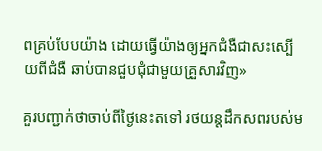ពគ្រប់បែបយ៉ាង ដោយធ្វើយ៉ាងឲ្យអ្នកជំងឺជាសះស្បើយពីជំងឺ ឆាប់បានជួបជុំជាមួយគ្រួសារវិញ»

គួរបញ្ជាក់ថាចាប់ពីថ្ងៃនេះតទៅ រថយន្តដឹកសពរបស់ម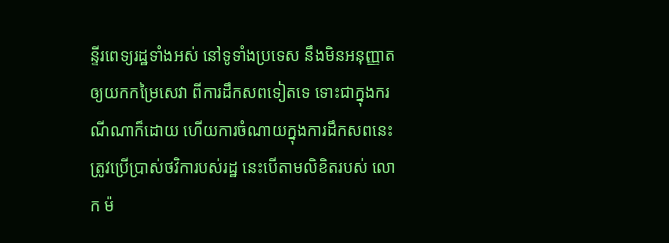ន្ទីរពេទ្យរដ្ឋទាំងអស់ នៅទូទាំងប្រទេស នឹងមិនអនុញ្ញាតឲ្យយកកម្រៃសេវា ពីការដឹកសពទៀតទេ ទោះជាក្នុងករណីណាក៏ដោយ ហើយការចំណាយក្នុងការដឹកសពនេះ ត្រូវប្រើប្រាស់ថវិការបស់រដ្ឋ នេះបើតាមលិខិតរបស់ លោក ម៉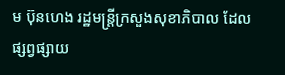ម ប៊ុនហេង រដ្ឋមន្រ្តីក្រសួងសុខាភិបាល ដែលផ្សព្វផ្សាយ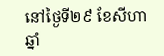នៅថ្ងៃទី២៩ ខែសីហា ឆ្នាំ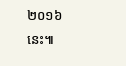២០១៦នេះ៕